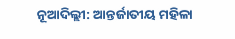ନୂଆଦିଲ୍ଲୀ: ଆନ୍ତର୍ଜାତୀୟ ମହିଳା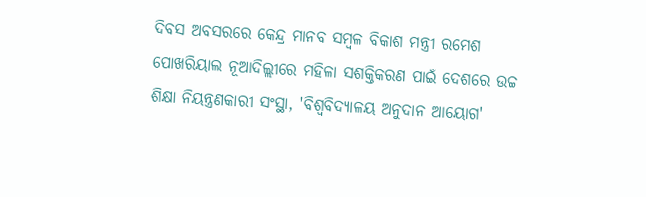ଦିବସ ଅବସରରେ କେନ୍ଦ୍ର ମାନବ ସମ୍ବଳ ବିକାଶ ମନ୍ତ୍ରୀ ରମେଶ ପୋଖରିୟାଲ ନୂଆଦିଲ୍ଲୀରେ ମହିଳା ସଶକ୍ତିକରଣ ପାଇଁ ଦେଶରେ ଉଚ୍ଚ ଶିକ୍ଷା ନିୟନ୍ତ୍ରଣକାରୀ ସଂସ୍ଥା, 'ବିଶ୍ବବିଦ୍ୟାଳୟ ଅନୁଦାନ ଆୟୋଗ'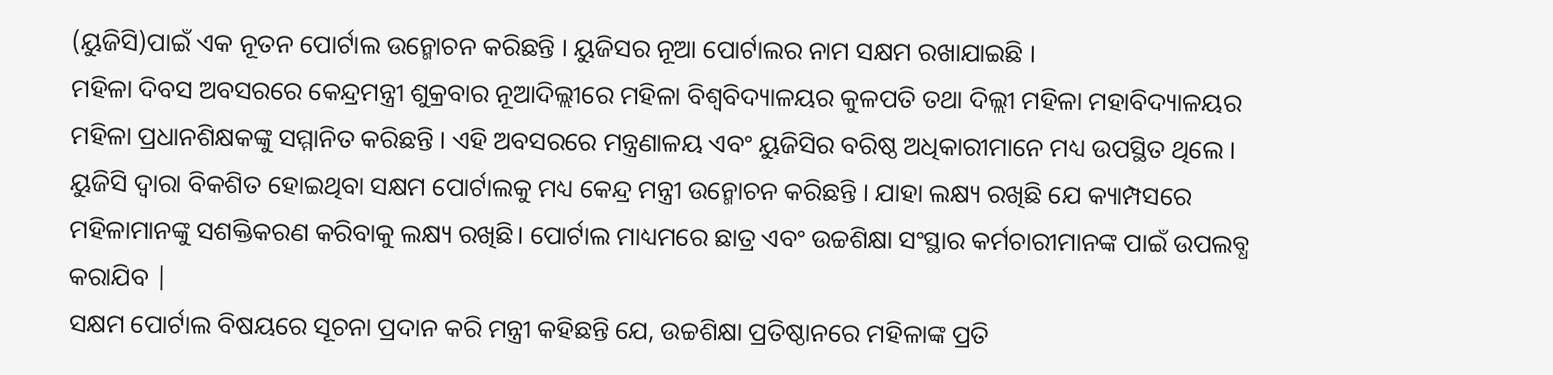(ୟୁଜିସି)ପାଇଁ ଏକ ନୂତନ ପୋର୍ଟାଲ ଉନ୍ମୋଚନ କରିଛନ୍ତି । ୟୁଜିସର ନୂଆ ପୋର୍ଟାଲର ନାମ ସକ୍ଷମ ରଖାଯାଇଛି ।
ମହିଳା ଦିବସ ଅବସରରେ କେନ୍ଦ୍ରମନ୍ତ୍ରୀ ଶୁକ୍ରବାର ନୂଆଦିଲ୍ଲୀରେ ମହିଳା ବିଶ୍ବବିଦ୍ୟାଳୟର କୁଳପତି ତଥା ଦିଲ୍ଲୀ ମହିଳା ମହାବିଦ୍ୟାଳୟର ମହିଳା ପ୍ରଧାନଶିକ୍ଷକଙ୍କୁ ସମ୍ମାନିତ କରିଛନ୍ତି । ଏହି ଅବସରରେ ମନ୍ତ୍ରଣାଳୟ ଏବଂ ୟୁଜିସିର ବରିଷ୍ଠ ଅଧିକାରୀମାନେ ମଧ୍ୟ ଉପସ୍ଥିତ ଥିଲେ ।
ୟୁଜିସି ଦ୍ବାରା ବିକଶିତ ହୋଇଥିବା ସକ୍ଷମ ପୋର୍ଟାଲକୁ ମଧ୍ୟ କେନ୍ଦ୍ର ମନ୍ତ୍ରୀ ଉନ୍ମୋଚନ କରିଛନ୍ତି । ଯାହା ଲକ୍ଷ୍ୟ ରଖିଛି ଯେ କ୍ୟାମ୍ପସରେ ମହିଳାମାନଙ୍କୁ ସଶକ୍ତିକରଣ କରିବାକୁ ଲକ୍ଷ୍ୟ ରଖିଛି। ପୋର୍ଟାଲ ମାଧ୍ୟମରେ ଛାତ୍ର ଏବଂ ଉଚ୍ଚଶିକ୍ଷା ସଂସ୍ଥାର କର୍ମଚାରୀମାନଙ୍କ ପାଇଁ ଉପଲବ୍ଧ କରାଯିବ |
ସକ୍ଷମ ପୋର୍ଟାଲ ବିଷୟରେ ସୂଚନା ପ୍ରଦାନ କରି ମନ୍ତ୍ରୀ କହିଛନ୍ତି ଯେ, ଉଚ୍ଚଶିକ୍ଷା ପ୍ରତିଷ୍ଠାନରେ ମହିଳାଙ୍କ ପ୍ରତି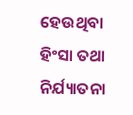ହେଉଥିବା ହିଂସା ତଥା ନିର୍ଯ୍ୟାତନା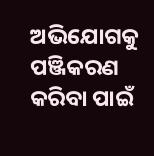ଅଭିଯୋଗକୁ ପଞ୍ଜିକରଣ କରିବା ପାଇଁ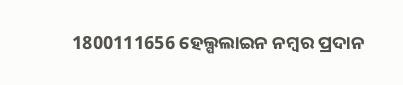1800111656 ହେଲ୍ପଲାଇନ ନମ୍ବର ପ୍ରଦାନ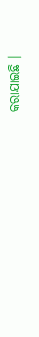କରାଯାଇଛି ।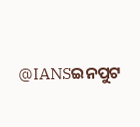@IANSଇନପୁଟ